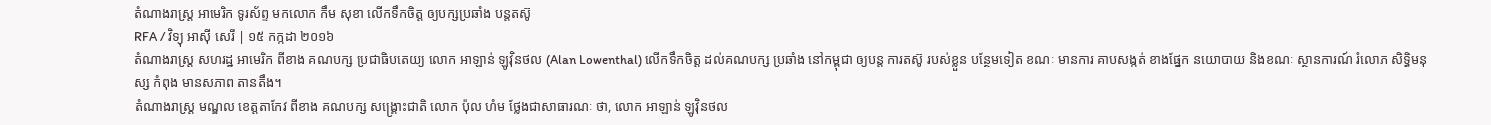តំណាងរាស្ត្រ អាមេរិក ទូរស័ព្ទ មកលោក កឹម សុខា លើកទឹកចិត្ត ឲ្យបក្សប្រឆាំង បន្តតស៊ូ
RFA / វិទ្យុ អាស៊ី សេរី | ១៥ កក្កដា ២០១៦
តំណាងរាស្ត្រ សហរដ្ឋ អាមេរិក ពីខាង គណបក្ស ប្រជាធិបតេយ្យ លោក អាឡាន់ ឡូវ៉ិនថល (Alan Lowenthal) លើកទឹកចិត្ត ដល់គណបក្ស ប្រឆាំង នៅកម្ពុជា ឲ្យបន្ត ការតស៊ូ របស់ខ្លួន បន្ថែមទៀត ខណៈ មានការ គាបសង្កត់ ខាងផ្នែក នយោបាយ និងខណៈ ស្ថានការណ៍ រំលោភ សិទ្ធិមនុស្ស កំពុង មានសភាព តានតឹង។
តំណាងរាស្ត្រ មណ្ឌល ខេត្តតាកែវ ពីខាង គណបក្ស សង្គ្រោះជាតិ លោក ប៉ុល ហំម ថ្លែងជាសាធារណៈ ថា, លោក អាឡាន់ ឡូវ៉ិនថល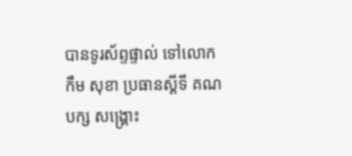បានទូរស័ព្ទផ្ទាល់ ទៅលោក កឹម សុខា ប្រធានស្ដីទី គណបក្ស សង្គ្រោះ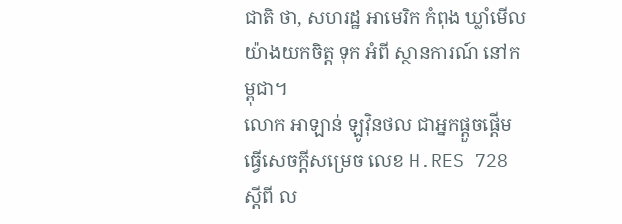ជាតិ ថា, សហរដ្ឋ អាមេរិក កំពុង ឃ្លាំមើល យ៉ាងយកចិត្ត ទុក អំពី ស្ថានការណ៍ នៅកម្ពុជា។
លោក អាឡាន់ ឡូវ៉ិនថល ជាអ្នកផ្ដួចផ្ដើម ធ្វើសេចក្ដីសម្រេច លេខ H.RES 728 ស្តីពី ល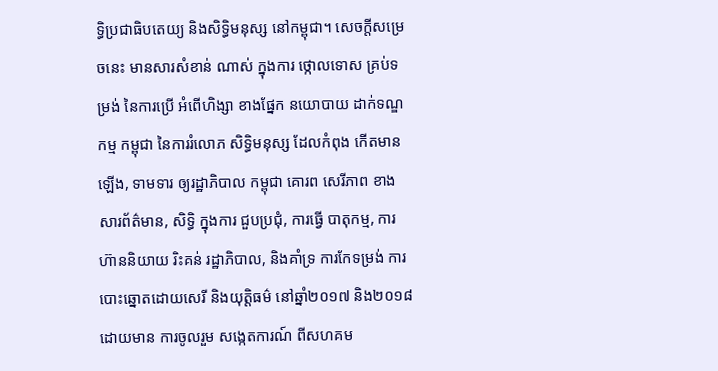ទ្ធិប្រជាធិបតេយ្យ និងសិទ្ធិមនុស្ស នៅកម្ពុជា។ សេចក្ដីសម្រេចនេះ មានសារសំខាន់ ណាស់ ក្នុងការ ថ្កោលទោស គ្រប់ទម្រង់ នៃការប្រើ អំពើហិង្សា ខាងផ្នែក នយោបាយ ដាក់ទណ្ឌកម្ម កម្ពុជា នៃការរំលោភ សិទ្ធិមនុស្ស ដែលកំពុង កើតមានឡើង, ទាមទារ ឲ្យរដ្ឋាភិបាល កម្ពុជា គោរព សេរីភាព ខាងសារព័ត៌មាន, សិទ្ធិ ក្នុងការ ជួបប្រជុំ, ការធ្វើ បាតុកម្ម, ការហ៊ាននិយាយ រិះគន់ រដ្ឋាភិបាល, និងគាំទ្រ ការកែទម្រង់ ការបោះឆ្នោតដោយសេរី និងយុត្តិធម៌ នៅឆ្នាំ២០១៧ និង២០១៨ ដោយមាន ការចូលរួម សង្កេតការណ៍ ពីសហគម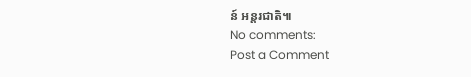ន៍ អន្តរជាតិ៕
No comments:
Post a Comment